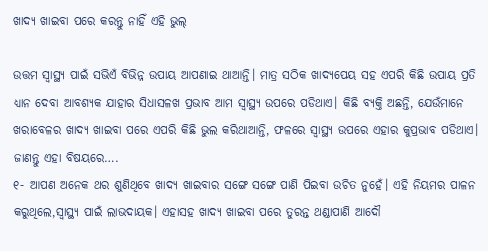ଖାଦ୍ୟ ଖାଇବା ପରେ କରନ୍ତୁ ନାହିଁ ଏହି ଭୁଲ୍‍

ଉତ୍ତମ ସ୍ୱାସ୍ଥ୍ୟ ପାଇଁ ସଭିଏଁ ବିଭିନ୍ନ ଉପାୟ ଆପଣାଇ ଥାଆନ୍ତି। ମାତ୍ର ସଠିକ ଖାଦ୍ୟପେୟ ସହ ଏପରି କିଛି ଉପାୟ ପ୍ରତି ଧ୍ୟାନ ଦେବା ଆବଶ୍ୟକ ଯାହାର ସିଧାସଳଖ ପ୍ରଭାବ ଆମ ସ୍ୱାସ୍ଥ୍ୟ ଉପରେ ପଡିଥାଏ। କିଛି ବ୍ୟକ୍ତି ଅଛନ୍ତି, ଯେଉଁମାନେ ଖରାବେଳର ଖାଦ୍ୟ ଖାଇବା ପରେ ଏପରି କିଛି ଭୁଲ କରିଥାଆନ୍ତି, ଫଳରେ ସ୍ୱାସ୍ଥ୍ୟ ଉପରେ ଏହାର କୁପ୍ରଭାବ ପଡିଥାଏ। ଜାଣନ୍ତୁ ଏହା ବିଷୟରେ….
୧- ଆପଣ ଅନେକ ଥର ଶୁଣିଥିବେ ଖାଦ୍ୟ ଖାଇବାର ସଙ୍ଗେ ସଙ୍ଗେ ପାଣି ପିଇବା ଉଚିତ ନୁହେଁ। ଏହି ନିୟମର ପାଳନ କରୁଥିଲେ,ସ୍ୱାସ୍ଥ୍ୟ ପାଇଁ ଲାଭଦାୟକ। ଏହାସହ ଖାଦ୍ୟ ଖାଇବା ପରେ ତୁରନ୍ତ ଥଣ୍ଡାପାଣି ଆଦୌ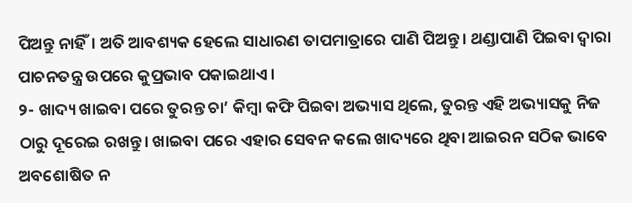ପିଅନ୍ତୁ ନାହିଁ। ଅତି ଆବଶ୍ୟକ ହେଲେ ସାଧାରଣ ତାପମାତ୍ରାରେ ପାଣି ପିଅନ୍ତୁ। ଥଣ୍ଡାପାଣି ପିଇବା ଦ୍ୱାରା ପାଚନତନ୍ତ୍ର ଉପରେ କୁପ୍ରଭାବ ପକାଇଥାଏ।
୨- ଖାଦ୍ୟ ଖାଇବା ପରେ ତୁରନ୍ତ ଚା’ କିମ୍ବା କଫି ପିଇବା ଅଭ୍ୟାସ ଥିଲେ, ତୁରନ୍ତ ଏହି ଅଭ୍ୟାସକୁ ନିଜ ଠାରୁ ଦୂରେଇ ରଖନ୍ତୁ। ଖାଇବା ପରେ ଏହାର ସେବନ କଲେ ଖାଦ୍ୟରେ ଥିବା ଆଇରନ ସଠିକ ଭାବେ ଅବଶୋଷିତ ନ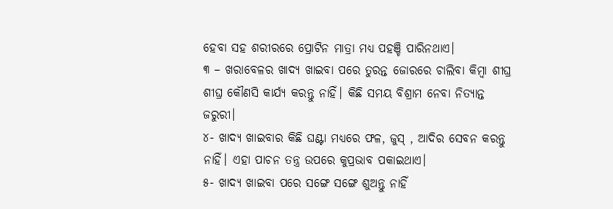ହେବା ସହ ଶରୀରରେ ପ୍ରୋଟିନ ମାତ୍ରା ମଧ୍ୟ ପହଞ୍ଚି ପାରିନଥାଏ।
୩ – ଖରାବେଳର ଖାଦ୍ୟ ଖାଇବା ପରେ ତୁରନ୍ତ ଜୋରରେ ଚାଲିବା କିମ୍ବା ଶୀଘ୍ର ଶୀଘ୍ର କୌଣସି କାର୍ଯ୍ୟ କରନ୍ତୁ ନାହିଁ। କିଛି ସମୟ ବିଶ୍ରାମ ନେବା ନିତ୍ୟାନ୍ତ ଜରୁରୀ।
୪- ଖାଦ୍ୟ ଖାଇବାର କିଛି ଘଣ୍ଟା ମଧ୍ୟରେ ଫଳ, ଜୁସ୍‍ , ଆଦିର ସେବନ କରନ୍ତୁ ନାହିଁ। ଏହା ପାଚନ ତନ୍ତ୍ର ଉପରେ କୁପ୍ରଭାବ ପକାଇଥାଏ।
୫- ଖାଦ୍ୟ ଖାଇବା ପରେ ସଙ୍ଗେ ସଙ୍ଗେ ଶୁଅନ୍ତୁ ନାହିଁ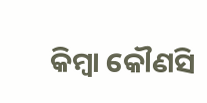କିମ୍ବା କୌଣସି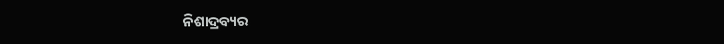ନିଶାଦ୍ରବ୍ୟର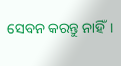ସେବନ କରନ୍ତୁ ନାହିଁ।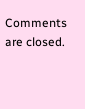Comments are closed.